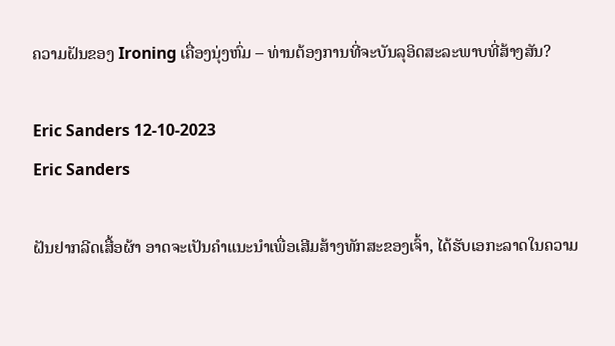ຄວາມຝັນຂອງ Ironing ເຄື່ອງນຸ່ງຫົ່ມ – ທ່ານຕ້ອງການທີ່ຈະບັນລຸອິດສະລະພາບທີ່ສ້າງສັນ?

Eric Sanders 12-10-2023
Eric Sanders

ຝັນຢາກລີດເສື້ອຜ້າ ອາດຈະເປັນຄຳແນະນຳເພື່ອເສີມສ້າງທັກສະຂອງເຈົ້າ, ໄດ້ຮັບເອກະລາດໃນຄວາມ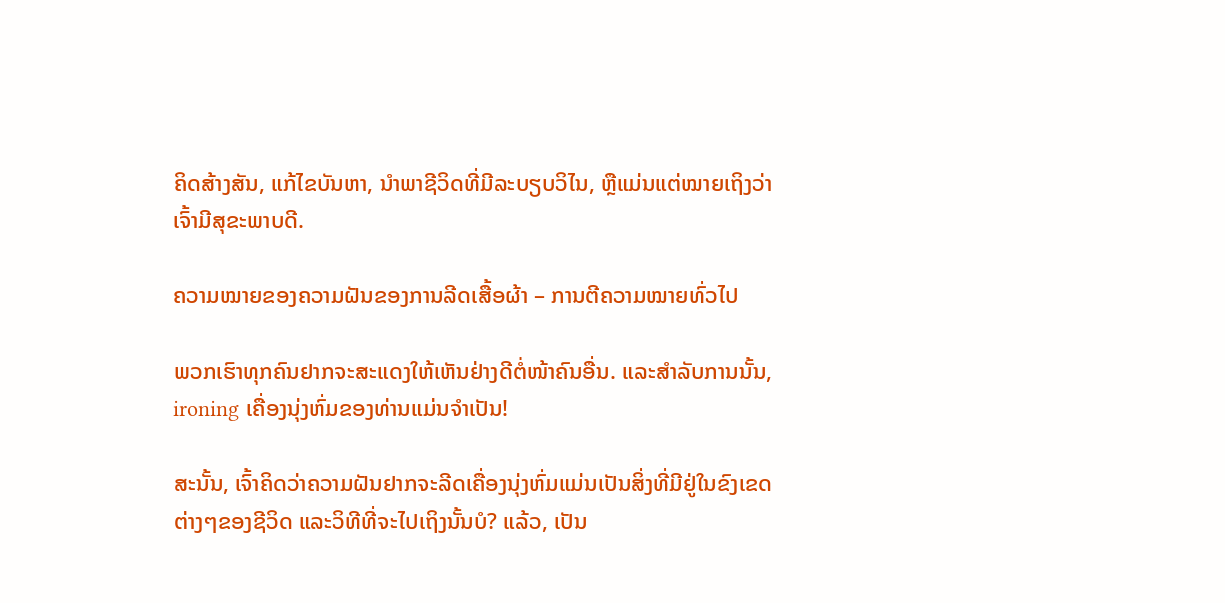ຄິດສ້າງສັນ, ແກ້ໄຂບັນຫາ, ນຳພາຊີວິດທີ່ມີລະບຽບວິໄນ, ຫຼືແມ່ນແຕ່ໝາຍເຖິງວ່າເຈົ້າມີສຸຂະພາບດີ.

ຄວາມໝາຍຂອງຄວາມຝັນຂອງການລີດເສື້ອຜ້າ – ການຕີຄວາມໝາຍທົ່ວໄປ

ພວກເຮົາທຸກຄົນຢາກຈະສະແດງໃຫ້ເຫັນຢ່າງດີຕໍ່ໜ້າຄົນອື່ນ. ແລະສໍາລັບການນັ້ນ, ironing ເຄື່ອງນຸ່ງຫົ່ມຂອງທ່ານແມ່ນຈໍາເປັນ!

ສະນັ້ນ, ເຈົ້າຄິດວ່າຄວາມຝັນຢາກຈະລີດເຄື່ອງນຸ່ງຫົ່ມແມ່ນເປັນສິ່ງທີ່ມີຢູ່ໃນຂົງເຂດຕ່າງໆຂອງຊີວິດ ແລະວິທີທີ່ຈະໄປເຖິງນັ້ນບໍ? ແລ້ວ, ເປັນ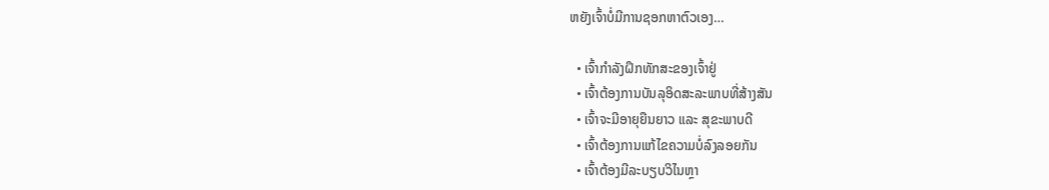ຫຍັງເຈົ້າບໍ່ມີການຊອກຫາຕົວເອງ…

  • ເຈົ້າກຳລັງຝຶກທັກສະຂອງເຈົ້າຢູ່
  • ເຈົ້າຕ້ອງການບັນລຸອິດສະລະພາບທີ່ສ້າງສັນ
  • ເຈົ້າຈະມີອາຍຸຍືນຍາວ ແລະ ສຸຂະພາບດີ
  • ເຈົ້າຕ້ອງການແກ້ໄຂຄວາມບໍ່ລົງລອຍກັນ
  • ເຈົ້າຕ້ອງມີລະບຽບວິໄນຫຼາ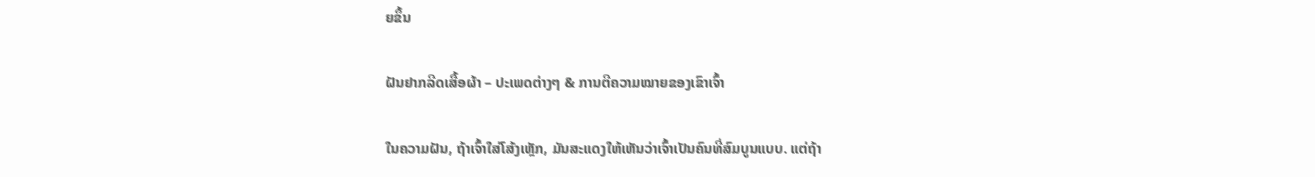ຍຂຶ້ນ

ຝັນຢາກລີດເສື້ອຜ້າ – ປະເພດຕ່າງໆ & ການຕີຄວາມໝາຍຂອງເຂົາເຈົ້າ

ໃນຄວາມຝັນ, ຖ້າເຈົ້າໃສ່ໂສ້ງເຫຼັກ, ມັນສະແດງໃຫ້ເຫັນວ່າເຈົ້າເປັນຄົນທີ່ສົມບູນແບບ. ແຕ່ຖ້າ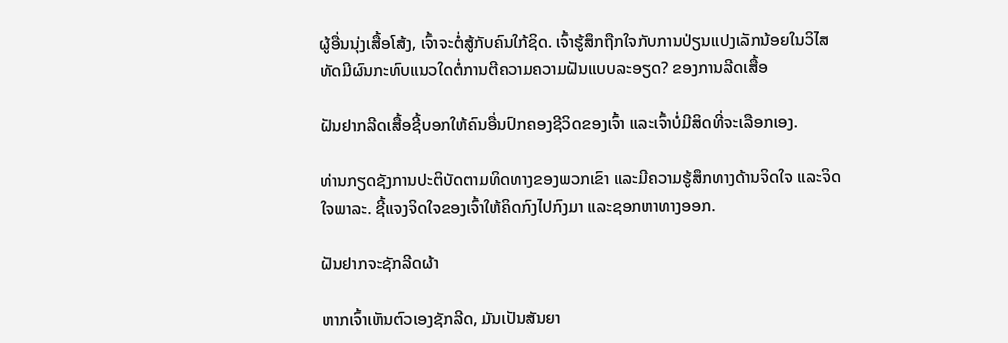ຜູ້ອື່ນນຸ່ງເສື້ອໂສ້ງ, ເຈົ້າຈະຕໍ່ສູ້ກັບຄົນໃກ້ຊິດ. ເຈົ້າຮູ້ສຶກຖືກໃຈກັບການປ່ຽນແປງເລັກນ້ອຍໃນວິໄສທັດມີຜົນກະທົບແນວໃດຕໍ່ການຕີຄວາມຄວາມຝັນແບບລະອຽດ? ຂອງການລີດເສື້ອ

ຝັນຢາກລີດເສື້ອຊີ້ບອກໃຫ້ຄົນອື່ນປົກຄອງຊີວິດຂອງເຈົ້າ ແລະເຈົ້າບໍ່ມີສິດທີ່ຈະເລືອກເອງ.

ທ່ານກຽດຊັງການປະຕິບັດຕາມທິດທາງຂອງພວກເຂົາ ແລະມີຄວາມຮູ້ສຶກທາງດ້ານຈິດໃຈ ແລະຈິດໃຈພາລະ. ຊີ້ແຈງຈິດໃຈຂອງເຈົ້າໃຫ້ຄິດກົງໄປກົງມາ ແລະຊອກຫາທາງອອກ.

ຝັນຢາກຈະຊັກລີດຜ້າ

ຫາກເຈົ້າເຫັນຕົວເອງຊັກລີດ, ມັນເປັນສັນຍາ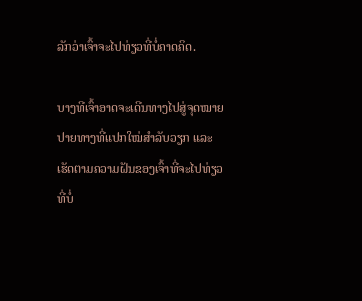ລັກວ່າເຈົ້າຈະໄປທ່ຽວທີ່ບໍ່ຄາດຄິດ.

ບາງທີເຈົ້າອາດຈະເດີນທາງໄປສູ່ຈຸດໝາຍປາຍທາງທີ່ແປກໃໝ່ສຳລັບວຽກ ແລະເຮັດຕາມຄວາມຝັນຂອງເຈົ້າທີ່ຈະໄປທ່ຽວທີ່ບໍ່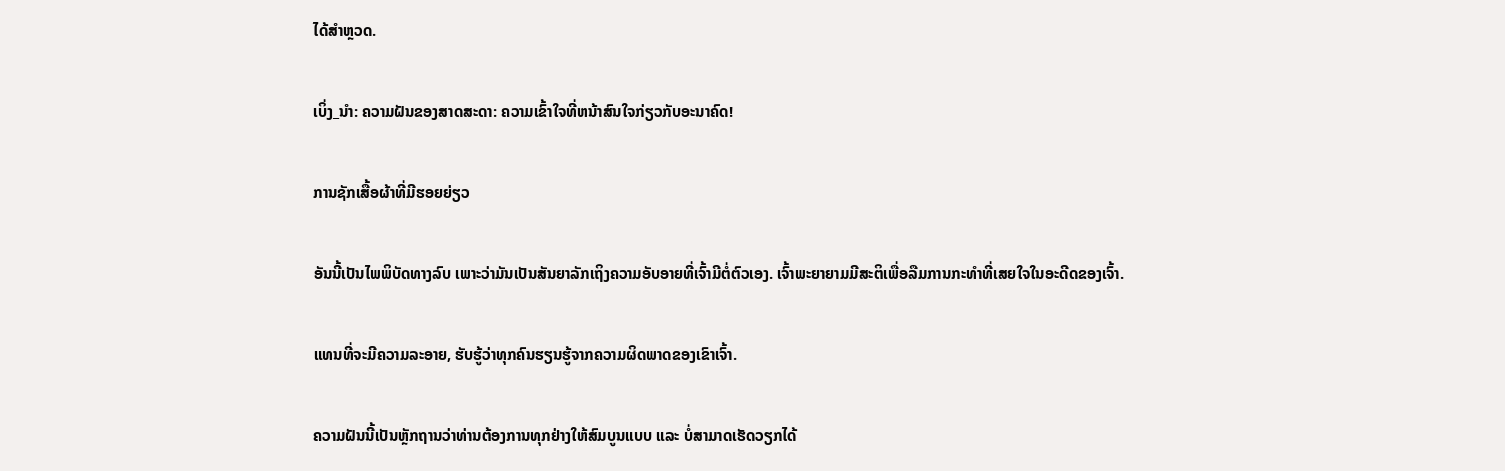ໄດ້ສຳຫຼວດ.

ເບິ່ງ_ນຳ: ຄວາມຝັນຂອງສາດສະດາ: ຄວາມເຂົ້າໃຈທີ່ຫນ້າສົນໃຈກ່ຽວກັບອະນາຄົດ!

ການຊັກເສື້ອຜ້າທີ່ມີຮອຍຍ່ຽວ

ອັນນີ້ເປັນໄພພິບັດທາງລົບ ເພາະວ່າມັນເປັນສັນຍາລັກເຖິງຄວາມອັບອາຍທີ່ເຈົ້າມີຕໍ່ຕົວເອງ. ເຈົ້າພະຍາຍາມມີສະຕິເພື່ອລືມການກະທຳທີ່ເສຍໃຈໃນອະດີດຂອງເຈົ້າ.

ແທນທີ່ຈະມີຄວາມລະອາຍ, ຮັບຮູ້ວ່າທຸກຄົນຮຽນຮູ້ຈາກຄວາມຜິດພາດຂອງເຂົາເຈົ້າ.

ຄວາມຝັນນີ້ເປັນຫຼັກຖານວ່າທ່ານຕ້ອງການທຸກຢ່າງໃຫ້ສົມບູນແບບ ແລະ ບໍ່ສາມາດເຮັດວຽກໄດ້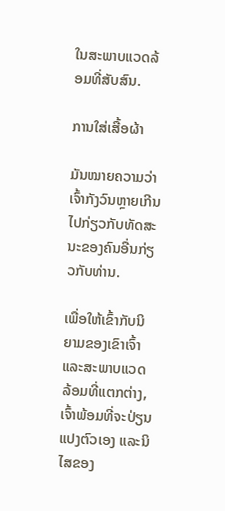ໃນສະພາບແວດລ້ອມທີ່ສັບສົນ.

ການໃສ່ເສື້ອຜ້າ

ມັນໝາຍຄວາມວ່າເຈົ້າກັງວົນຫຼາຍເກີນໄປກ່ຽວກັບທັດສະນະຂອງຄົນອື່ນກ່ຽວກັບທ່ານ.

ເພື່ອໃຫ້ເຂົ້າກັບນິຍາມຂອງເຂົາເຈົ້າ ແລະສະພາບແວດລ້ອມທີ່ແຕກຕ່າງ, ເຈົ້າພ້ອມທີ່ຈະປ່ຽນແປງຕົວເອງ ແລະນິໄສຂອງ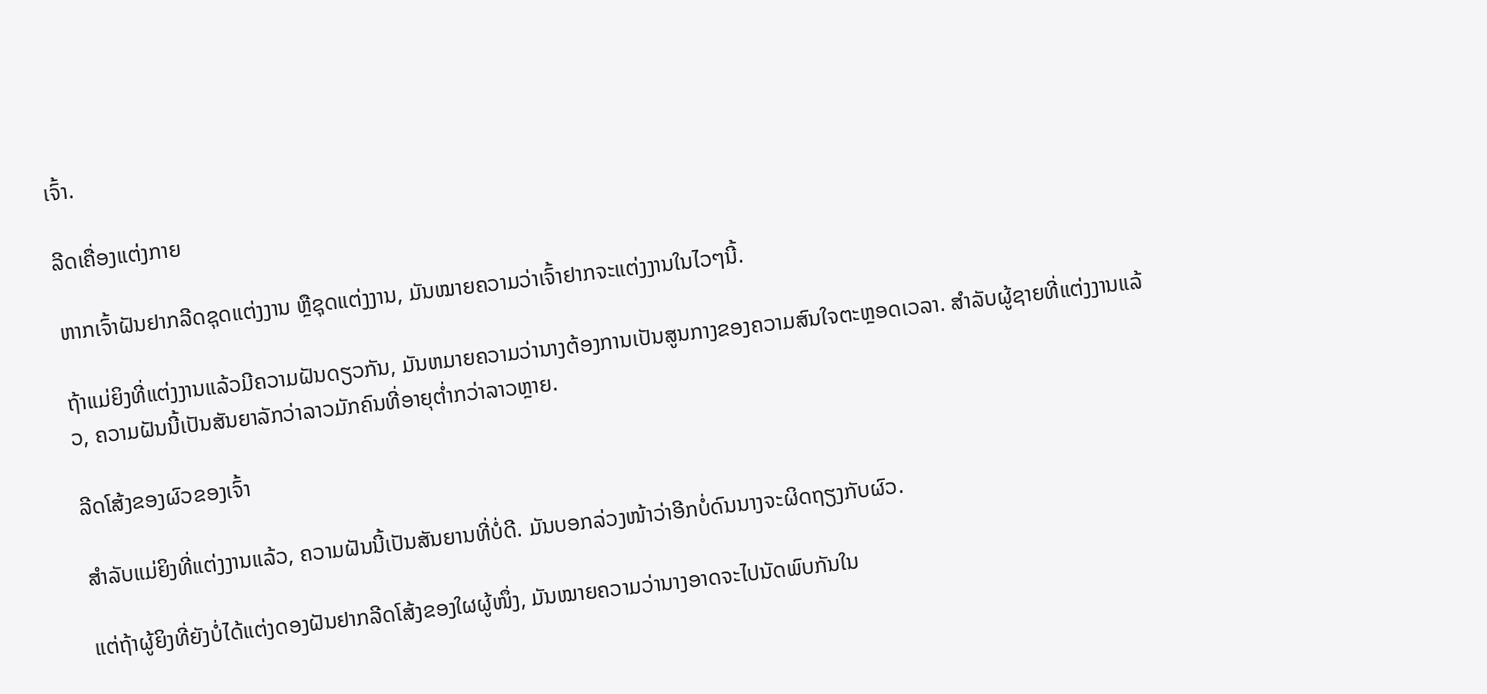ເຈົ້າ.

ລີດເຄື່ອງແຕ່ງກາຍ

ຫາກເຈົ້າຝັນຢາກລີດຊຸດແຕ່ງງານ ຫຼືຊຸດແຕ່ງງານ, ມັນໝາຍຄວາມວ່າເຈົ້າຢາກຈະແຕ່ງງານໃນໄວໆນີ້.

ຖ້າແມ່ຍິງທີ່ແຕ່ງງານແລ້ວມີຄວາມຝັນດຽວກັນ, ມັນຫມາຍຄວາມວ່ານາງຕ້ອງການເປັນສູນກາງຂອງຄວາມສົນໃຈຕະຫຼອດເວລາ. ສໍາລັບຜູ້ຊາຍທີ່ແຕ່ງງານແລ້ວ, ຄວາມຝັນນີ້ເປັນສັນຍາລັກວ່າລາວມັກຄົນທີ່ອາຍຸຕໍ່າກວ່າລາວຫຼາຍ.

ລີດໂສ້ງຂອງຜົວຂອງເຈົ້າ

ສຳລັບແມ່ຍິງທີ່ແຕ່ງງານແລ້ວ, ຄວາມຝັນນີ້ເປັນສັນຍານທີ່ບໍ່ດີ. ມັນບອກລ່ວງໜ້າວ່າອີກບໍ່ດົນນາງຈະຜິດຖຽງກັບຜົວ.

ແຕ່ຖ້າຜູ້ຍິງທີ່ຍັງບໍ່ໄດ້ແຕ່ງດອງຝັນຢາກລີດໂສ້ງຂອງໃຜຜູ້ໜຶ່ງ, ມັນໝາຍຄວາມວ່ານາງອາດຈະໄປນັດພົບກັນໃນ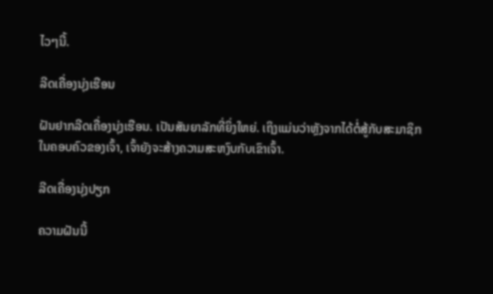ໄວໆນີ້.

ລີດເຄື່ອງນຸ່ງເຮືອນ

ຝັນຢາກລີດເຄື່ອງນຸ່ງເຮືອນ. ເປັນສັນຍາລັກທີ່ຍິ່ງໃຫຍ່. ເຖິງແມ່ນວ່າຫຼັງຈາກໄດ້ຕໍ່ສູ້ກັບສະມາຊິກໃນຄອບຄົວຂອງເຈົ້າ, ເຈົ້າຍັງຈະສ້າງຄວາມສະຫງົບກັບເຂົາເຈົ້າ.

ລີດເຄື່ອງນຸ່ງປຽກ

ຄວາມຝັນນີ້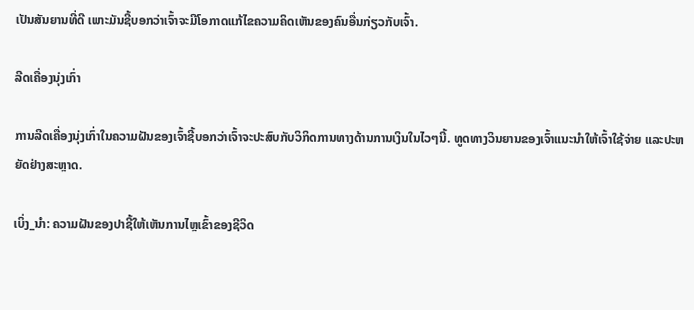ເປັນສັນຍານທີ່ດີ ເພາະມັນຊີ້ບອກວ່າເຈົ້າຈະມີໂອກາດແກ້ໄຂຄວາມຄິດເຫັນຂອງຄົນອື່ນກ່ຽວກັບເຈົ້າ.

ລີດເຄື່ອງນຸ່ງເກົ່າ

ການລີດເຄື່ອງນຸ່ງເກົ່າໃນຄວາມຝັນຂອງເຈົ້າຊີ້ບອກວ່າເຈົ້າຈະປະສົບກັບວິກິດການທາງດ້ານການເງິນໃນໄວໆນີ້. ທູດທາງວິນຍານຂອງເຈົ້າແນະນຳໃຫ້ເຈົ້າໃຊ້ຈ່າຍ ແລະປະຫຍັດຢ່າງສະຫຼາດ.

ເບິ່ງ_ນຳ: ຄວາມຝັນຂອງປາຊີ້ໃຫ້ເຫັນການໄຫຼເຂົ້າຂອງຊີວິດ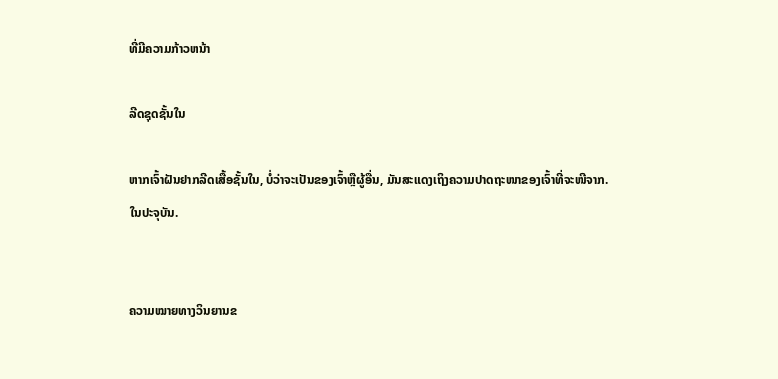ທີ່ມີຄວາມກ້າວຫນ້າ

ລີດຊຸດຊັ້ນໃນ

ຫາກເຈົ້າຝັນຢາກລີດເສື້ອຊັ້ນໃນ, ບໍ່ວ່າຈະເປັນຂອງເຈົ້າຫຼືຜູ້ອື່ນ, ມັນສະແດງເຖິງຄວາມປາດຖະໜາຂອງເຈົ້າທີ່ຈະໜີຈາກ. ໃນປະຈຸບັນ.


ຄວາມໝາຍທາງວິນຍານຂ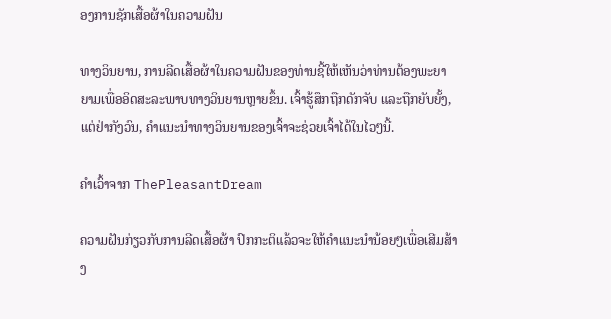ອງການຊັກເສື້ອຜ້າໃນຄວາມຝັນ

ທາງວິນຍານ, ການລີດເສື້ອຜ້າໃນຄວາມຝັນຂອງທ່ານຊີ້ໃຫ້ເຫັນວ່າທ່ານຕ້ອງພະຍາຍາມເພື່ອອິດສະລະພາບທາງວິນຍານຫຼາຍຂຶ້ນ. ເຈົ້າຮູ້ສຶກຖືກດັກຈັບ ແລະຖືກຍັບຍັ້ງ, ແຕ່ຢ່າກັງວົນ, ຄຳແນະນຳທາງວິນຍານຂອງເຈົ້າຈະຊ່ວຍເຈົ້າໄດ້ໃນໄວໆນີ້.

ຄຳເວົ້າຈາກ ThePleasantDream

ຄວາມຝັນກ່ຽວກັບການລີດເສື້ອຜ້າ ປົກກະຕິແລ້ວຈະໃຫ້ຄຳແນະນຳນ້ອຍໆເພື່ອເສີມສ້າງ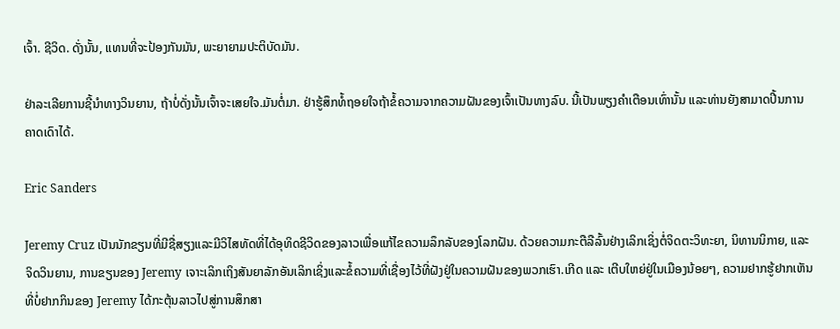ເຈົ້າ. ຊີວິດ. ດັ່ງນັ້ນ, ແທນທີ່ຈະປ້ອງກັນມັນ, ພະຍາຍາມປະຕິບັດມັນ.

ຢ່າລະເລີຍການຊີ້ນໍາທາງວິນຍານ, ຖ້າບໍ່ດັ່ງນັ້ນເຈົ້າຈະເສຍໃຈ.ມັນຕໍ່ມາ. ຢ່າຮູ້ສຶກທໍ້ຖອຍໃຈຖ້າຂໍ້ຄວາມຈາກຄວາມຝັນຂອງເຈົ້າເປັນທາງລົບ. ນີ້ເປັນພຽງຄຳເຕືອນເທົ່ານັ້ນ ແລະທ່ານຍັງສາມາດປີ້ນການຄາດເດົາໄດ້.

Eric Sanders

Jeremy Cruz ເປັນນັກຂຽນທີ່ມີຊື່ສຽງແລະມີວິໄສທັດທີ່ໄດ້ອຸທິດຊີວິດຂອງລາວເພື່ອແກ້ໄຂຄວາມລຶກລັບຂອງໂລກຝັນ. ດ້ວຍຄວາມກະຕືລືລົ້ນຢ່າງເລິກເຊິ່ງຕໍ່ຈິດຕະວິທະຍາ, ນິທານນິກາຍ, ແລະຈິດວິນຍານ, ການຂຽນຂອງ Jeremy ເຈາະເລິກເຖິງສັນຍາລັກອັນເລິກເຊິ່ງແລະຂໍ້ຄວາມທີ່ເຊື່ອງໄວ້ທີ່ຝັງຢູ່ໃນຄວາມຝັນຂອງພວກເຮົາ.ເກີດ ແລະ ເຕີບໃຫຍ່ຢູ່ໃນເມືອງນ້ອຍໆ, ຄວາມຢາກຮູ້ຢາກເຫັນທີ່ບໍ່ຢາກກິນຂອງ Jeremy ໄດ້ກະຕຸ້ນລາວໄປສູ່ການສຶກສາ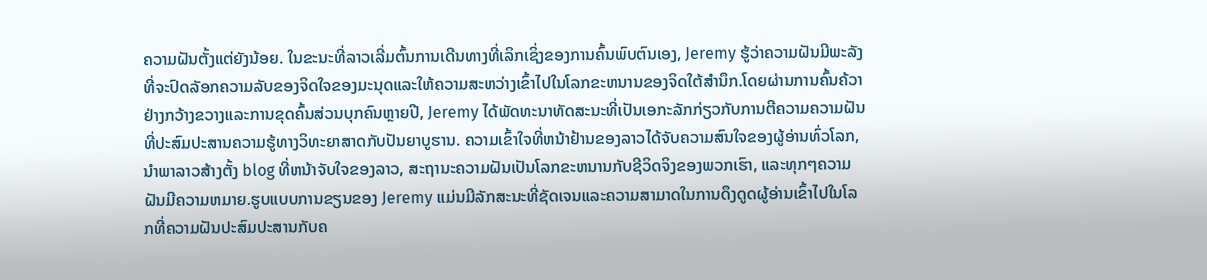ຄວາມຝັນຕັ້ງແຕ່ຍັງນ້ອຍ. ໃນຂະນະທີ່ລາວເລີ່ມຕົ້ນການເດີນທາງທີ່ເລິກເຊິ່ງຂອງການຄົ້ນພົບຕົນເອງ, Jeremy ຮູ້ວ່າຄວາມຝັນມີພະລັງທີ່ຈະປົດລັອກຄວາມລັບຂອງຈິດໃຈຂອງມະນຸດແລະໃຫ້ຄວາມສະຫວ່າງເຂົ້າໄປໃນໂລກຂະຫນານຂອງຈິດໃຕ້ສໍານຶກ.ໂດຍຜ່ານການຄົ້ນຄ້ວາຢ່າງກວ້າງຂວາງແລະການຂຸດຄົ້ນສ່ວນບຸກຄົນຫຼາຍປີ, Jeremy ໄດ້ພັດທະນາທັດສະນະທີ່ເປັນເອກະລັກກ່ຽວກັບການຕີຄວາມຄວາມຝັນທີ່ປະສົມປະສານຄວາມຮູ້ທາງວິທະຍາສາດກັບປັນຍາບູຮານ. ຄວາມເຂົ້າໃຈທີ່ຫນ້າຢ້ານຂອງລາວໄດ້ຈັບຄວາມສົນໃຈຂອງຜູ້ອ່ານທົ່ວໂລກ, ນໍາພາລາວສ້າງຕັ້ງ blog ທີ່ຫນ້າຈັບໃຈຂອງລາວ, ສະຖານະຄວາມຝັນເປັນໂລກຂະຫນານກັບຊີວິດຈິງຂອງພວກເຮົາ, ແລະທຸກໆຄວາມຝັນມີຄວາມຫມາຍ.ຮູບແບບການຂຽນຂອງ Jeremy ແມ່ນມີລັກສະນະທີ່ຊັດເຈນແລະຄວາມສາມາດໃນການດຶງດູດຜູ້ອ່ານເຂົ້າໄປໃນໂລກທີ່ຄວາມຝັນປະສົມປະສານກັບຄ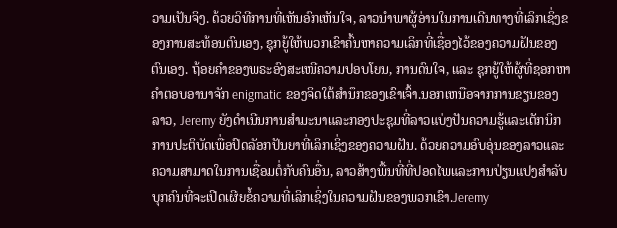ວາມເປັນຈິງ. ດ້ວຍວິທີການທີ່ເຫັນອົກເຫັນໃຈ, ລາວນໍາພາຜູ້ອ່ານໃນການເດີນທາງທີ່ເລິກເຊິ່ງຂອງການສະທ້ອນຕົນເອງ, ຊຸກຍູ້ໃຫ້ພວກເຂົາຄົ້ນຫາຄວາມເລິກທີ່ເຊື່ອງໄວ້ຂອງຄວາມຝັນຂອງຕົນເອງ. ຖ້ອຍຄຳຂອງພຣະອົງສະເໜີຄວາມປອບໂຍນ, ການດົນໃຈ, ແລະ ຊຸກຍູ້ໃຫ້ຜູ້ທີ່ຊອກຫາຄຳຕອບອານາຈັກ enigmatic ຂອງຈິດໃຕ້ສໍານຶກຂອງເຂົາເຈົ້າ.ນອກເຫນືອຈາກການຂຽນຂອງລາວ, Jeremy ຍັງດໍາເນີນການສໍາມະນາແລະກອງປະຊຸມທີ່ລາວແບ່ງປັນຄວາມຮູ້ແລະເຕັກນິກການປະຕິບັດເພື່ອປົດລັອກປັນຍາທີ່ເລິກເຊິ່ງຂອງຄວາມຝັນ. ດ້ວຍຄວາມອົບອຸ່ນຂອງລາວແລະຄວາມສາມາດໃນການເຊື່ອມຕໍ່ກັບຄົນອື່ນ, ລາວສ້າງພື້ນທີ່ທີ່ປອດໄພແລະການປ່ຽນແປງສໍາລັບບຸກຄົນທີ່ຈະເປີດເຜີຍຂໍ້ຄວາມທີ່ເລິກເຊິ່ງໃນຄວາມຝັນຂອງພວກເຂົາ.Jeremy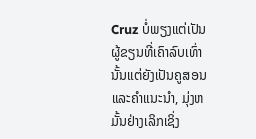Cruz ບໍ່ພຽງແຕ່ເປັນຜູ້ຂຽນທີ່ເຄົາລົບເທົ່ານັ້ນແຕ່ຍັງເປັນຄູສອນແລະຄໍາແນະນໍາ, ມຸ່ງຫມັ້ນຢ່າງເລິກເຊິ່ງ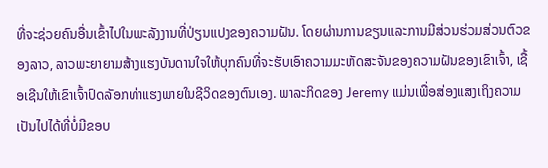ທີ່ຈະຊ່ວຍຄົນອື່ນເຂົ້າໄປໃນພະລັງງານທີ່ປ່ຽນແປງຂອງຄວາມຝັນ. ໂດຍຜ່ານການຂຽນແລະການມີສ່ວນຮ່ວມສ່ວນຕົວຂອງລາວ, ລາວພະຍາຍາມສ້າງແຮງບັນດານໃຈໃຫ້ບຸກຄົນທີ່ຈະຮັບເອົາຄວາມມະຫັດສະຈັນຂອງຄວາມຝັນຂອງເຂົາເຈົ້າ, ເຊື້ອເຊີນໃຫ້ເຂົາເຈົ້າປົດລັອກທ່າແຮງພາຍໃນຊີວິດຂອງຕົນເອງ. ພາລະກິດຂອງ Jeremy ແມ່ນເພື່ອສ່ອງແສງເຖິງຄວາມເປັນໄປໄດ້ທີ່ບໍ່ມີຂອບ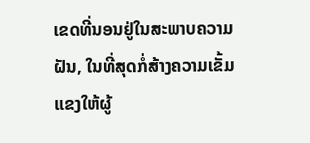ເຂດທີ່ນອນຢູ່ໃນສະພາບຄວາມຝັນ, ໃນທີ່ສຸດກໍ່ສ້າງຄວາມເຂັ້ມແຂງໃຫ້ຜູ້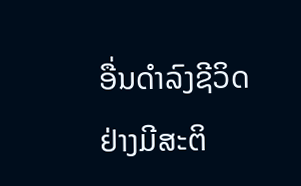ອື່ນດໍາລົງຊີວິດຢ່າງມີສະຕິ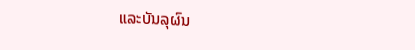ແລະບັນລຸຜົນ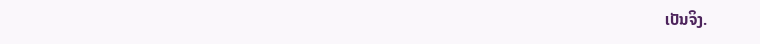ເປັນຈິງ.